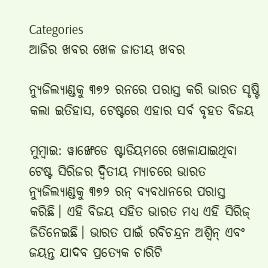Categories
ଆଜିର ଖବର ଖେଳ ଜାତୀୟ ଖବର

ନ୍ୟୁଜିଲ୍ୟାଣ୍ଡକୁ ୩୭୨ ରନରେ ପରାସ୍ତ କରି ଭାରତ ସୃଷ୍ଟି କଲା ଇତିହାସ, ଟେଷ୍ଟରେ ଏହାର ସର୍ବ ବୃହତ ବିଜୟ

ମୁମ୍ବାଇ: ୱାଙ୍ଖେଡେ ଷ୍ଟାଡିୟମରେ ଖେଳାଯାଇଥିବା ଟେଷ୍ଟ ସିରିଜର ଦ୍ୱିତୀୟ ମ୍ୟାଚରେ ଭାରତ ନ୍ୟୁଜିଲ୍ୟାଣ୍ଡକୁ ୩୭୨ ରନ୍ ବ୍ୟବଧାନରେ ପରାସ୍ତ କରିଛି। ଏହି ବିଜୟ ସହିତ ଭାରତ ମଧ୍ୟ ଏହି ସିରିଜ୍ ଜିତିନେଇଛି। ଭାରତ ପାଇଁ ରବିଚନ୍ଦ୍ରନ ଅଶ୍ୱିନ୍ ଏବଂ ଜୟନ୍ତ ଯାଦବ ପ୍ରତ୍ୟେକ ଚାରିଟି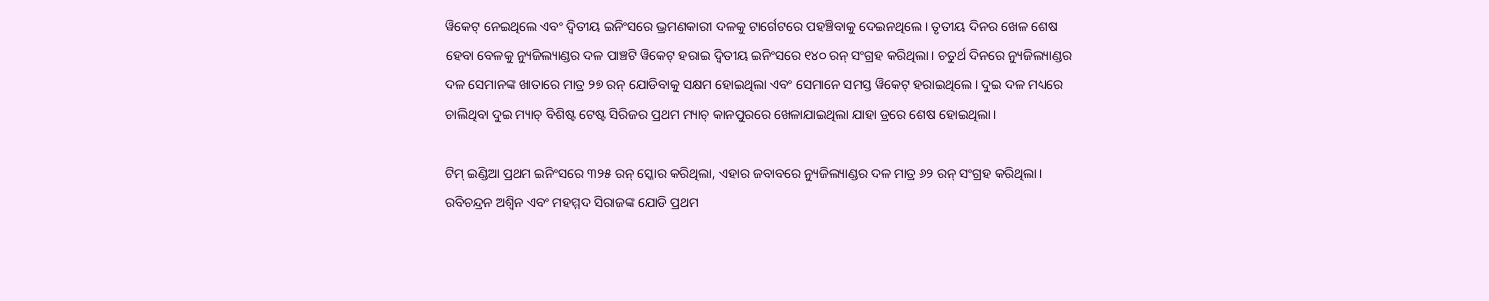ୱିକେଟ୍ ନେଇଥିଲେ ଏବଂ ଦ୍ୱିତୀୟ ଇନିଂସରେ ଭ୍ରମଣକାରୀ ଦଳକୁ ଟାର୍ଗେଟରେ ପହଞ୍ଚିବାକୁ ଦେଇନଥିଲେ। ତୃତୀୟ ଦିନର ଖେଳ ଶେଷ ହେବା ବେଳକୁ ନ୍ୟୁଜିଲ୍ୟାଣ୍ଡର ଦଳ ପାଞ୍ଚଟି ୱିକେଟ୍ ହରାଇ ଦ୍ୱିତୀୟ ଇନିଂସରେ ୧୪୦ ରନ୍ ସଂଗ୍ରହ କରିଥିଲା। ଚତୁର୍ଥ ଦିନରେ ନ୍ୟୁଜିଲ୍ୟାଣ୍ଡର ଦଳ ସେମାନଙ୍କ ଖାତାରେ ମାତ୍ର ୨୭ ରନ୍ ଯୋଡିବାକୁ ସକ୍ଷମ ହୋଇଥିଲା ଏବଂ ସେମାନେ ସମସ୍ତ ୱିକେଟ୍ ହରାଇଥିଲେ। ଦୁଇ ଦଳ ମଧ୍ୟରେ ଚାଲିଥିବା ଦୁଇ ମ୍ୟାଚ୍ ବିଶିଷ୍ଟ ଟେଷ୍ଟ ସିରିଜର ପ୍ରଥମ ମ୍ୟାଚ୍ କାନପୁରରେ ଖେଳାଯାଇଥିଲା ଯାହା ଡ୍ରରେ ଶେଷ ହୋଇଥିଲା।

ଟିମ୍ ଇଣ୍ଡିଆ ପ୍ରଥମ ଇନିଂସରେ ୩୨୫ ରନ୍ ସ୍କୋର କରିଥିଲା, ଏହାର ଜବାବରେ ନ୍ୟୁଜିଲ୍ୟାଣ୍ଡର ଦଳ ମାତ୍ର ୬୨ ରନ୍ ସଂଗ୍ରହ କରିଥିଲା। ରବିଚନ୍ଦ୍ରନ ଅଶ୍ୱିନ ଏବଂ ମହମ୍ମଦ ସିରାଜଙ୍କ ଯୋଡି ପ୍ରଥମ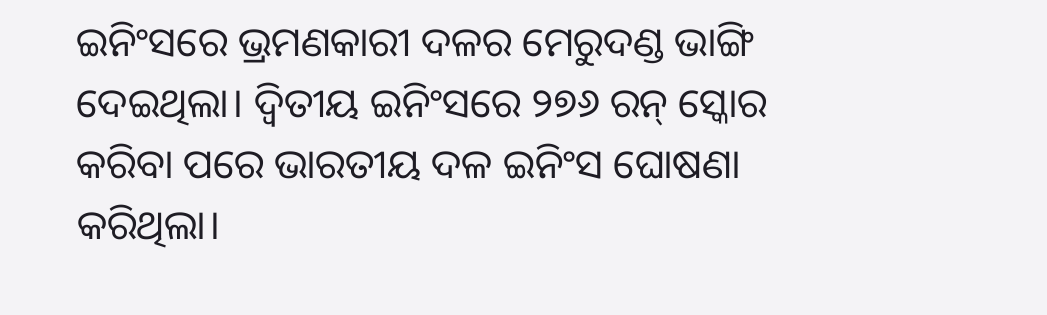ଇନିଂସରେ ଭ୍ରମଣକାରୀ ଦଳର ମେରୁଦଣ୍ଡ ଭାଙ୍ଗି ଦେଇଥିଲା। ଦ୍ୱିତୀୟ ଇନିଂସରେ ୨୭୬ ରନ୍ ସ୍କୋର କରିବା ପରେ ଭାରତୀୟ ଦଳ ଇନିଂସ ଘୋଷଣା କରିଥିଲା।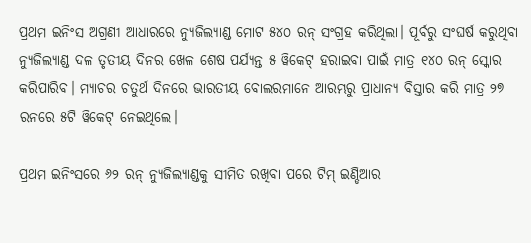ପ୍ରଥମ ଇନିଂସ ଅଗ୍ରଣୀ ଆଧାରରେ ନ୍ୟୁଜିଲ୍ୟାଣ୍ଡ ମୋଟ ୫୪୦ ରନ୍ ସଂଗ୍ରହ କରିଥିଲା। ପୂର୍ବରୁ ସଂଘର୍ଷ କରୁଥିବା ନ୍ୟୁଜିଲ୍ୟାଣ୍ଡ ଦଳ ତୃତୀୟ ଦିନର ଖେଳ ଶେଷ ପର୍ଯ୍ୟନ୍ତ ୫ ୱିକେଟ୍ ହରାଇବା ପାଇଁ ମାତ୍ର ୧୪୦ ରନ୍ ସ୍କୋର କରିପାରିବ। ମ୍ୟାଚର ଚତୁର୍ଥ ଦିନରେ ଭାରତୀୟ ବୋଲରମାନେ ଆରମ୍ଭରୁ ପ୍ରାଧାନ୍ୟ ବିସ୍ତାର କରି ମାତ୍ର ୨୭ ରନରେ ୫ଟି ୱିକେଟ୍ ନେଇଥିଲେ।

ପ୍ରଥମ ଇନିଂସରେ ୬୨ ରନ୍ ନ୍ୟୁଜିଲ୍ୟାଣ୍ଡକୁ ସୀମିତ ରଖିବା ପରେ ଟିମ୍ ଇଣ୍ଡିଆର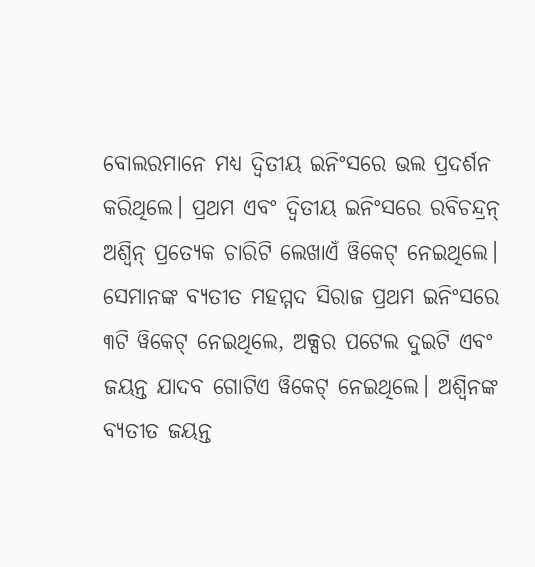ବୋଲରମାନେ ମଧ୍ୟ ଦ୍ୱିତୀୟ ଇନିଂସରେ ଭଲ ପ୍ରଦର୍ଶନ କରିଥିଲେ। ପ୍ରଥମ ଏବଂ ଦ୍ୱିତୀୟ ଇନିଂସରେ ରବିଚନ୍ଦ୍ରନ୍ ଅଶ୍ୱିନ୍ ପ୍ରତ୍ୟେକ ଚାରିଟି ଲେଖାଏଁ ୱିକେଟ୍ ନେଇଥିଲେ। ସେମାନଙ୍କ ବ୍ୟତୀତ ମହମ୍ମଦ ସିରାଜ ପ୍ରଥମ ଇନିଂସରେ ୩ଟି ୱିକେଟ୍ ନେଇଥିଲେ, ଅକ୍ସର ପଟେଲ ଦୁଇଟି ଏବଂ ଜୟନ୍ତ ଯାଦବ ଗୋଟିଏ ୱିକେଟ୍ ନେଇଥିଲେ। ଅଶ୍ୱିନଙ୍କ ବ୍ୟତୀତ ଜୟନ୍ତ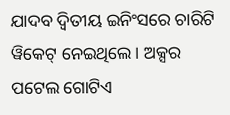ଯାଦବ ଦ୍ୱିତୀୟ ଇନିଂସରେ ଚାରିଟି ୱିକେଟ୍ ନେଇଥିଲେ। ଅକ୍ସର ପଟେଲ ଗୋଟିଏ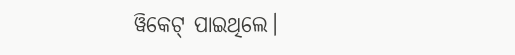ୱିକେଟ୍ ପାଇଥିଲେ।